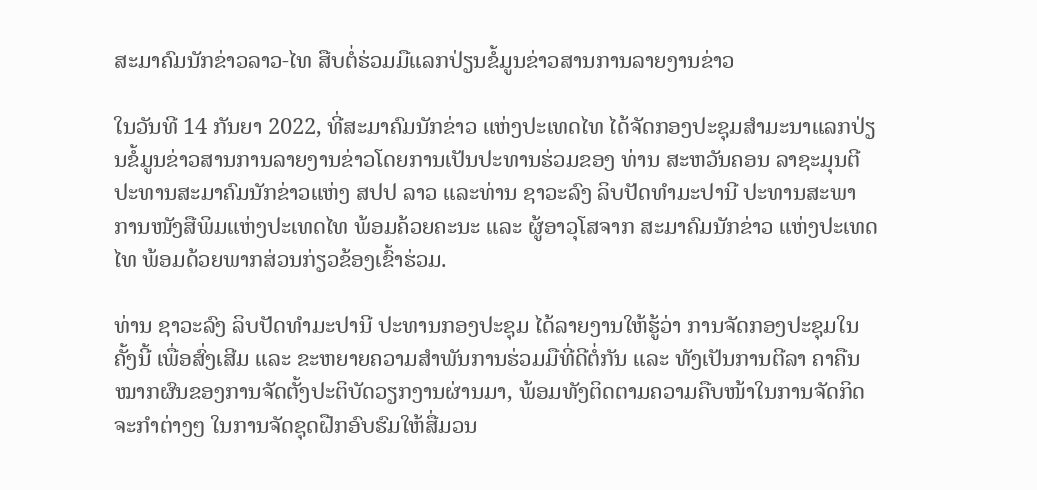ສະມາຄົມນັກຂ່າວລາວ-ໄທ ສືບຕໍ່ຮ່ວມມືແລກປ່ຽນຂໍ້ມູນຂ່າວສານການລາຍງານຂ່າວ

ໃນວັນທີ 14 ກັນຍາ 2022, ທີ່ສະມາຄົມນັກຂ່າວ ແຫ່ງປະເທດໄທ ໄດ້ຈັດກອງປະຊຸມສຳມະນາແລກປ່ຽນຂໍ້ມູນຂ່າວສານການລາຍງານຂ່າວໂດຍການເປັນປະທານຮ່ວມຂອງ ທ່ານ ສະຫວັນຄອນ ລາຊະມຸນຕີ ປະທານສະມາຄົມນັກຂ່າວແຫ່ງ ສປປ ລາວ ແລະທ່ານ ຊາວະລົງ ລິບປັດທຳມະປານີ ປະທານສະພາການໜັງສືພິມແຫ່ງປະເທດໄທ ພ້ອມຄ້ວຍຄະນະ ແລະ ຜູ້ອາວຸໂສຈາກ ສະມາຄົມນັກຂ່າວ ແຫ່ງປະເທດໄທ ພ້ອມດ້ວຍພາກສ່ວນກ່ຽວຂ້ອງເຂົ້າຮ່ວມ.

ທ່ານ ຊາວະລົງ ລິບປັດທຳມະປານີ ປະທານກອງປະຊຸມ ໄດ້ລາຍງານໃຫ້ຮູ້ວ່າ ການຈັດກອງປະຊຸມໃນຄັ້ງນີ້ ເພື່ອສົ່ງເສີມ ແລະ ຂະຫຍາຍຄວາມສໍາພັນການຮ່ວມມືທີ່ດີຕໍ່ກັນ ແລະ ທັງເປັນການຕີລາ ຄາຄືນໝາກຜົນຂອງການຈັດຕັ້ງປະຕິບັດວຽກງານຜ່ານມາ, ພ້ອມທັງຕິດຕາມຄວາມຄືບໜ້າໃນການຈັດກິດຈະກໍາຕ່າງໆ ໃນການຈັດຊຸດຝືກອົບຮົມໃຫ້ສື່ມວນ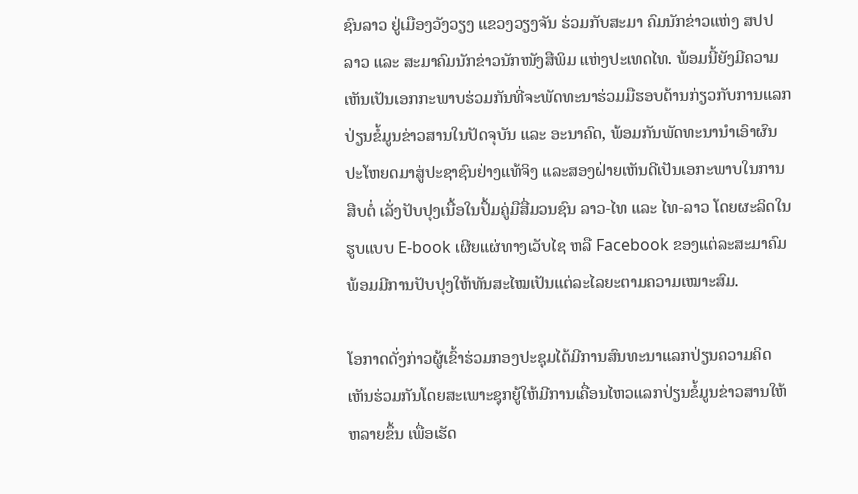ຊົນລາວ ຢູ່ເມືອງວັງວຽງ ແຂວງວຽງຈັນ ຮ່ວມກັບສະມາ ຄົມນັກຂ່າວແຫ່ງ ສປປ ລາວ ແລະ ສະມາຄົມນັກຂ່າວນັກໜັງສືພິມ ແຫ່ງປະເທດໄທ. ພ້ອມນີ້ຍັງມີຄວາມເຫັນເປັນເອກກະພາບຮ່ວມກັນທີ່ຈະພັດທະນາຮ່ວມມືຮອບດ້ານກ່ຽວກັບການແລກປ່ຽນຂໍ້ມູນຂ່າວສານໃນປັດຈຸບັນ ແລະ ອະນາຄົດ, ພ້ອມກັນພັດທະນານຳເອົາຜົນປະໂຫຍດມາສູ່ປະຊາຊົນຢ່າງແທ້ຈິງ ແລະສອງຝ່າຍເຫັນດີເປັນເອກະພາບໃນການສືບຕໍ່ ເລັ່ງປັບປຸງເນື້ອໃນປຶ້ມຄູ່ມືສື່ມວນຊົນ ລາວ-ໄທ ແລະ ໄທ-ລາວ ໂດຍຜະລິດໃນຮູບແບບ E-book ເຜີຍແຜ່ທາງເວັບໄຊ ຫລື Facebook ຂອງແຕ່ລະສະມາຄົມພ້ອມມີການປັບປຸງໃຫ້ທັນສະໄໝເປັນແຕ່ລະໄລຍະຕາມຄວາມເໝາະສົມ.

ໂອກາດດັ່ງກ່າວຜູ້ເຂົ້າຮ່ວມກອງປະຊຸມໄດ້ມີການສົນທະນາແລກປ່ຽນຄວາມຄິດເຫັນຮ່ວມກັນໂດຍສະເພາະຊຸກຍູ້ໃຫ້ມີການເຄື່ອນໄຫວແລກປ່ຽນຂໍ້ມູນຂ່າວສານໃຫ້ຫລາຍຂຶ້ນ ເພື່ອເຮັດ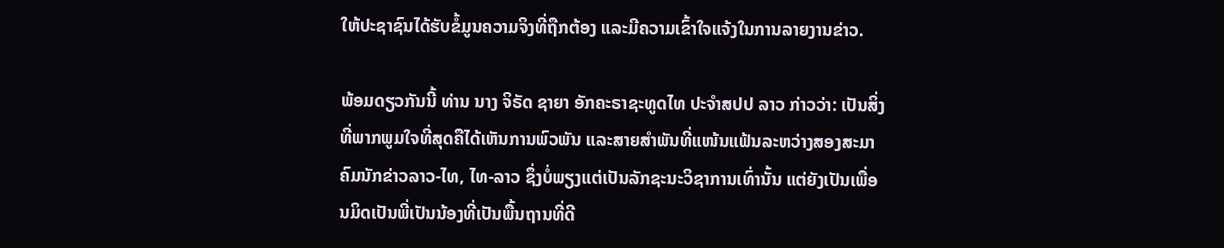ໃຫ້ປະຊາຊົນໄດ້ຮັບຂໍ້ມູນຄວາມຈິງທີ່ຖືກຕ້ອງ ແລະມີຄວາມເຂົ້າໃຈແຈ້ງໃນການລາຍງານຂ່າວ.

ພ້ອມດຽວກັນນີ້ ທ່ານ ນາງ ຈິຣັດ ຊາຍາ ອັກຄະຣາຊະທູດໄທ ປະຈຳສປປ ລາວ ກ່າວວ່າ: ເປັນສິ່ງທີ່ພາກພູມໃຈທີ່ສຸດຄືໄດ້ເຫັນການພົວພັນ ແລະສາຍສຳພັນທີ່ແໜ້ນແຟ້ນລະຫວ່າງສອງສະມາ ຄົມນັກຂ່າວລາວ-ໄທ, ໄທ-ລາວ ຊຶ່ງບໍ່ພຽງແຕ່ເປັນລັກຊະນະວິຊາການເທົ່ານັ້ນ ແຕ່ຍັງເປັນເພື່ອນມິດເປັນພີ່ເປັນນ້ອງທີ່ເປັນພື້ນຖານທີ່ດີ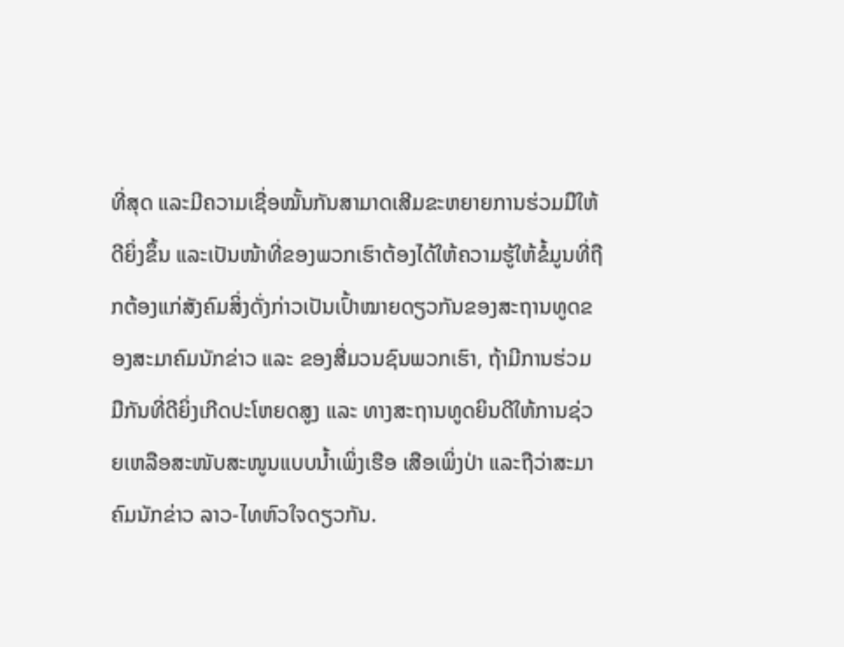ທີ່ສຸດ ແລະມີຄວາມເຊື່ອໝັ້ນກັນສາມາດເສີມຂະຫຍາຍການຮ່ວມມືໃຫ້ດີຍິ່ງຂຶ້ນ ແລະເປັນໜ້າທີ່ຂອງພວກເຮົາຕ້ອງໄດ້ໃຫ້ຄວາມຮູ້ໃຫ້ຂໍ້ມູນທີ່ຖືກຕ້ອງແກ່ສັງຄົມສິ່ງດັ່ງກ່າວເປັນເປົ້າໝາຍດຽວກັນຂອງສະຖານທູດຂອງສະມາຄົມນັກຂ່າວ ແລະ ຂອງສື່ມວນຊົນພວກເຮົາ, ຖ້າມີການຮ່ວມມືກັນທີ່ດີຍິ່ງເກີດປະໂຫຍດສູງ ແລະ ທາງສະຖານທູດຍິນດີໃຫ້ການຊ່ວຍເຫລືອສະໜັບສະໜູນແບບນໍ້າເພິ່ງເຮືອ ເສືອເພິ່ງປ່າ ແລະຖືວ່າສະມາຄົມນັກຂ່າວ ລາວ-ໄທຫົວໃຈດຽວກັນ.